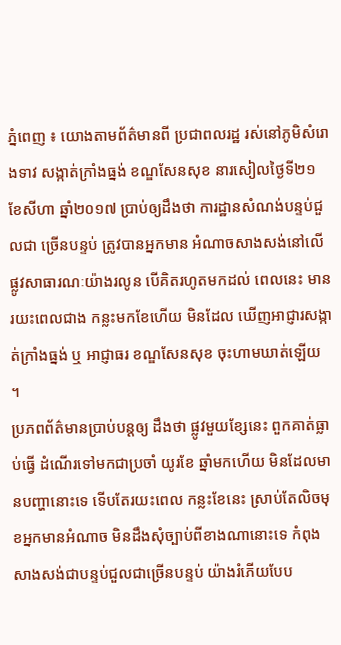ភ្នំពេញ ៖ យោងតាមព័ត៌មានពី ប្រជាពលរដ្ឋ រស់នៅភូមិសំរោងទាវ សង្កាត់ក្រាំងធ្នង់ ខណ្ឌសែនសុខ នារសៀលថ្ងៃទី២១ ខែសីហា ឆ្នាំ២០១៧ ប្រាប់ឲ្យដឹងថា ការដ្ឋានសំណង់បន្ទប់ជួលជា ច្រើនបន្ទប់ ត្រូវបានអ្នកមាន អំណាចសាងសង់នៅលើផ្លូវសាធារណៈយ៉ាងរលូន បើគិតរហូតមកដល់ ពេលនេះ មានរយះពេលជាង កន្លះមកខែហើយ មិនដែល ឃើញអាជ្ញារសង្កាត់ក្រាំងធ្នង់ ឬ អាជ្ញាធរ ខណ្ឌសែនសុខ ចុះហាមឃាត់ឡើយ ។
ប្រភពព័ត៌មានប្រាប់បន្តឲ្យ ដឹងថា ផ្លូវមួយខ្សែនេះ ពួកគាត់ធ្លាប់ធ្វើ ដំណើរទៅមកជាប្រចាំ យូរខែ ឆ្នាំមកហើយ មិនដែលមានបញ្ហានោះទេ ទើបតែរយះពេល កន្លះខែនេះ ស្រាប់តែលិចមុខអ្នកមានអំណាច មិនដឹងសុំច្បាប់ពីខាងណានោះទេ កំពុងសាងសង់ជាបន្ទប់ជួលជាច្រើនបន្ទប់ យ៉ាងរំភើយបែប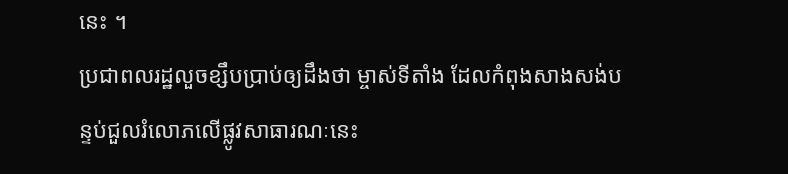នេះ ។
ប្រជាពលរដ្ឋលួចខ្សឹបប្រាប់ឲ្យដឹងថា ម្ចាស់ទីតាំង ដែលកំពុងសាងសង់បន្ទប់ជួលរំលោភលើផ្លូវសាធារណៈនេះ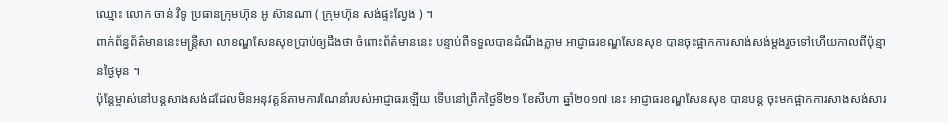ឈ្មោះ លោក ចាន់ វិទូ ប្រធានក្រុមហ៊ុន អូ ស៊ានណា ( ក្រុមហ៊ុន សង់ផ្ទះល្វែង ) ។
ពាក់ព័ន្ធព័ត៌មាននេះមន្ត្រីសា លាខណ្ឌសែនសុខប្រាប់ឲ្យដឹងថា ចំពោះព័ត៌មាននេះ បន្ទាប់ពីទទួលបានដំណឹងភ្លាម អាជ្ញាធរខណ្ឌសែនសុខ បានចុះផ្អាកការសាង់សង់ម្តងរួចទៅហើយកាលពីប៉ុន្មានថ្ងៃមុន ។
ប៉ុន្តែម្ចាស់នៅបន្តសាងសង់ដដែលមិនអនុវត្តន៍តាមការណែនាំរបស់អាជ្ញាធរឡើយ ទើបនៅព្រឹកថ្ងៃទី២១ ខែសីហា ឆ្នាំ២០១៧ នេះ អាជ្ញាធរខណ្ឌសែនសុខ បានបន្ត ចុះមកផ្អាកការសាងសង់សារ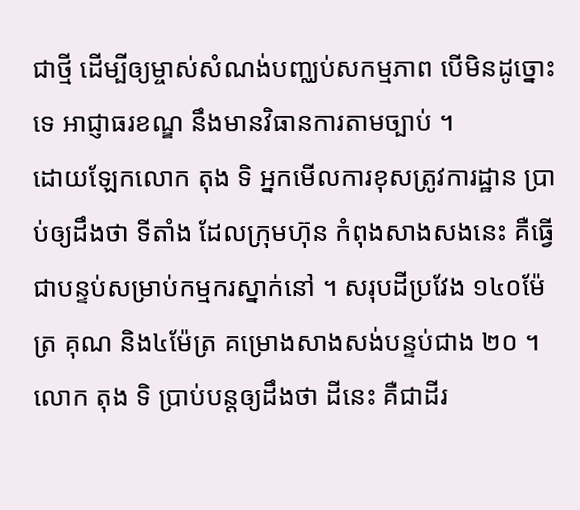ជាថ្មី ដើម្បីឲ្យម្ចាស់សំណង់បញ្ឈប់សកម្មភាព បើមិនដូច្នោះទេ អាជ្ញាធរខណ្ឌ នឹងមានវិធានការតាមច្បាប់ ។
ដោយឡែកលោក តុង ទិ អ្នកមើលការខុសត្រូវការដ្ឋាន ប្រាប់ឲ្យដឹងថា ទីតាំង ដែលក្រុមហ៊ុន កំពុងសាងសងនេះ គឺធ្វើជាបន្ទប់សម្រាប់កម្មករស្នាក់នៅ ។ សរុបដីប្រវែង ១៤០ម៉ែត្រ គុណ និង៤ម៉ែត្រ គម្រោងសាងសង់បន្ទប់ជាង ២០ ។
លោក តុង ទិ ប្រាប់បន្តឲ្យដឹងថា ដីនេះ គឺជាដីរ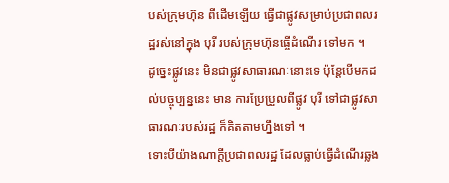បស់ក្រុមហ៊ុន ពីដើមឡើយ ធ្វើជាផ្លូវសម្រាប់ប្រជាពលរដ្ឋរស់នៅក្នុង បុរី របស់ក្រុមហ៊ុនធ្ចើដំណើរ ទៅមក ។
ដូច្នេះផ្លូវនេះ មិនជាផ្លូវសាធារណៈនោះទេ ប៉ុន្តែបើមកដល់បច្ចុប្បន្ននេះ មាន ការប្រែប្រួលពីផ្លូវ បុរី ទៅជាផ្លូវសាធារណៈរបស់រដ្ឋ ក៏គិតតាមហ្នឹងទៅ ។
ទោះបីយ៉ាងណាក្តីប្រជាពលរដ្ឋ ដែលធ្លាប់ធ្វើដំណើរឆ្លង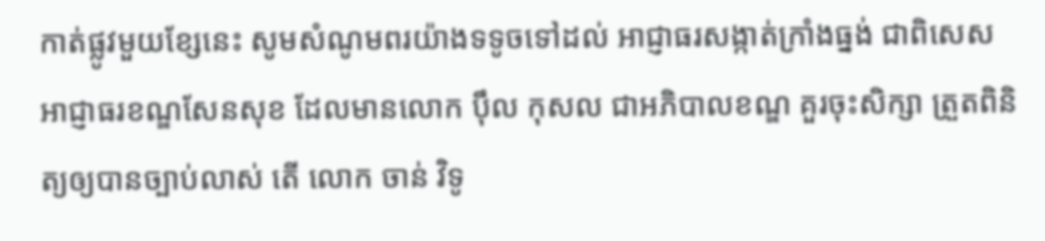កាត់ផ្លូវមួយខ្សែនេះ សូមសំណូមពរយ៉ាងទទូចទៅដល់ អាជ្ញាធរសង្កាត់ក្រាំងធ្នង់ ជាពិសេស អាជ្ញាធរខណ្ឌសែនសុខ ដែលមានលោក ប៉ឹល កុសល ជាអភិបាលខណ្ឌ គួរចុះសិក្សា ត្រួតពិនិត្យឲ្យបានច្បាប់លាស់ តើ លោក ចាន់ វិទូ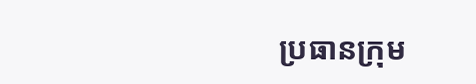ប្រធានក្រុម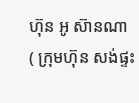ហ៊ុន អូ ស៊ានណា ( ក្រុមហ៊ុន សង់ផ្ទះ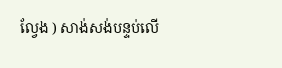ល្វែង ) សាង់សង់បន្ទប់លើ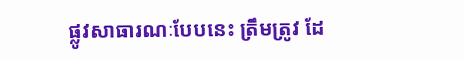ផ្លូវសាធារណៈបែបនេះ ត្រឹមត្រូវ ដែ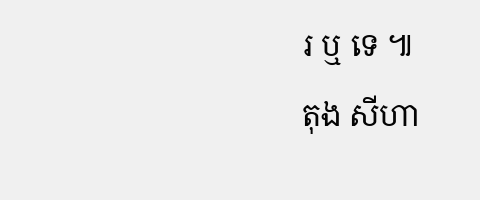រ ឬ ទេ ៕
តុង សីហា